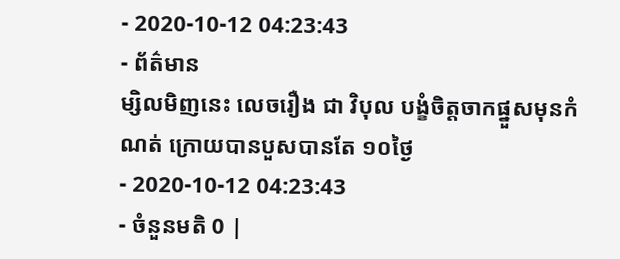- 2020-10-12 04:23:43
- ព័ត៌មាន
ម្សិលមិញនេះ លេចរឿង ជា វិបុល បង្ខំចិត្តចាកផ្នួសមុនកំណត់ ក្រោយបានបួសបានតែ ១០ថ្ងៃ
- 2020-10-12 04:23:43
- ចំនួនមតិ 0 |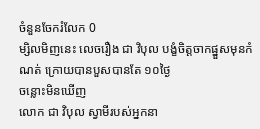ចំនួនចែករំលែក 0
ម្សិលមិញនេះ លេចរឿង ជា វិបុល បង្ខំចិត្តចាកផ្នួសមុនកំណត់ ក្រោយបានបួសបានតែ ១០ថ្ងៃ
ចន្លោះមិនឃើញ
លោក ជា វិបុល ស្វាមីរបស់អ្នកនា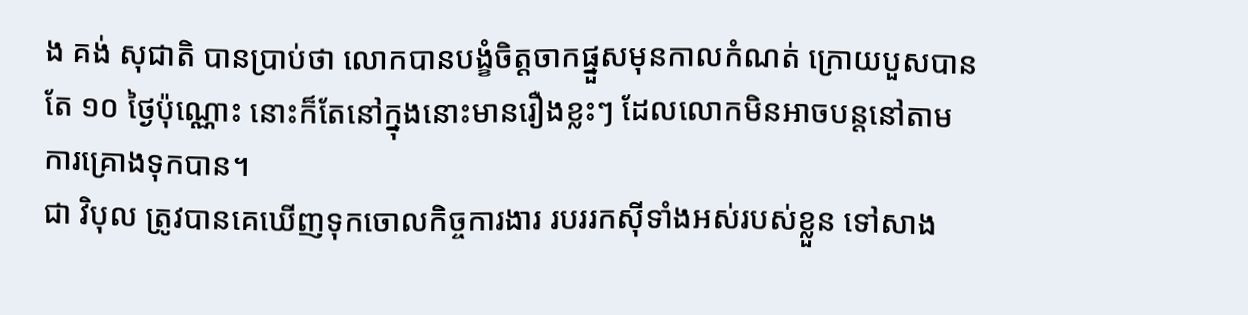ង គង់ សុជាតិ បានប្រាប់ថា លោកបានបង្ខំចិត្តចាកផ្នួសមុនកាលកំណត់ ក្រោយបួសបានតែ ១០ ថ្ងៃប៉ុណ្ណោះ នោះក៏តែនៅក្នុងនោះមានរឿងខ្លះៗ ដែលលោកមិនអាចបន្តនៅតាមការគ្រោងទុកបាន។
ជា វិបុល ត្រូវបានគេឃើញទុកចោលកិច្ចការងារ របររកស៊ីទាំងអស់របស់ខ្លួន ទៅសាង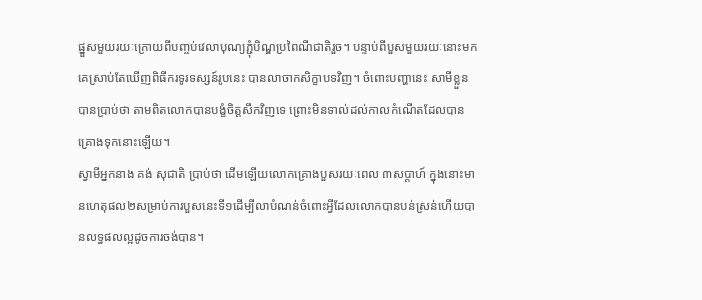ផ្នួសមួយរយៈក្រោយពីបញ្ចប់វេលាបុណ្យភ្ជុំបិណ្ឌប្រពៃណីជាតិរួច។ បន្ទាប់ពីបួសមួយរយៈនោះមក គេស្រាប់តែឃើញពិធីករទូរទស្សន៍រូបនេះ បានលាចាកសិក្ខាបទវិញ។ ចំពោះបញ្ហានេះ សាមីខ្លួនបានប្រាប់ថា តាមពិតលោកបានបង្ខំចិត្តសឹកវិញទេ ព្រោះមិនទាល់ដល់កាលកំណើតដែលបានគ្រោងទុកនោះឡើយ។
ស្វាមីអ្នកនាង គង់ សុជាតិ ប្រាប់ថា ដើមឡើយលោកគ្រោងបួសរយៈពេល ៣សប្ដាហ៍ ក្នុងនោះមានហេតុផល២សម្រាប់ការបួសនេះទី១ដើម្បីលាបំណន់ចំពោះអ្វីដែលលោកបានបន់ស្រន់ហើយបានលទ្ធផលល្អដូចការចង់បាន។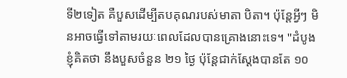ទី២ទៀត គឺបួសដើម្បីតបគុណរបស់មាតា បិតា។ ប៉ុន្តែអ្វីៗ មិនអាចធ្វើទៅតាមរយៈពេលដែលបានគ្រោងនោះទេ។ "ដំបូងខ្ញុំគិតថា នឹងបួសចំនួន ២១ ថ្ងៃ ប៉ុន្តែជាក់ស្ដែងបានតែ ១០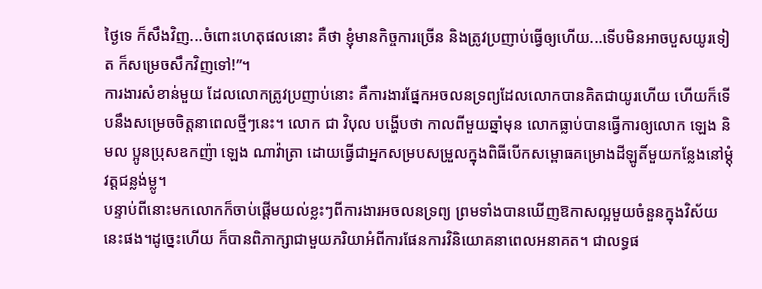ថ្ងៃទេ ក៏សឹងវិញ...ចំពោះហេតុផលនោះ គឺថា ខ្ញុំមានកិច្ចការច្រើន និងត្រូវប្រញាប់ធ្វើឲ្យហើយ...ទើបមិនអាចបួសយូរទៀត ក៏សម្រេចសឹកវិញទៅ!”។
ការងារសំខាន់មួយ ដែលលោកត្រូវប្រញាប់នោះ គឺការងារផ្នែកអចលនទ្រព្យដែលលោកបានគិតជាយូរហើយ ហើយក៏ទើបនឹងសម្រេចចិត្តនាពេលថ្មីៗនេះ។ លោក ជា វិបុល បង្ហើបថា កាលពីមួយឆ្នាំមុន លោកធ្លាប់បានធ្វើការឲ្យលោក ឡេង និមល ប្អូនប្រុសឧកញ៉ា ឡេង ណាវ៉ាត្រា ដោយធ្វើជាអ្នកសម្របសម្រួលក្នុងពិធីបើកសម្ពោធគម្រោងដីឡូតិ៍មួយកន្លែងនៅម្ដុំវត្តជន្លង់ម្លូ។
បន្ទាប់ពីនោះមកលោកក៏ចាប់ផ្ដើមយល់ខ្លះៗពីការងារអចលនទ្រព្យ ព្រមទាំងបានឃើញឱកាសល្អមួយចំនួនក្នុងវិស័យនេះផង។ដូច្នេះហើយ ក៏បានពិភាក្សាជាមួយភរិយាអំពីការផែនការវិនិយោគនាពេលអនាគត។ ជាលទ្ធផ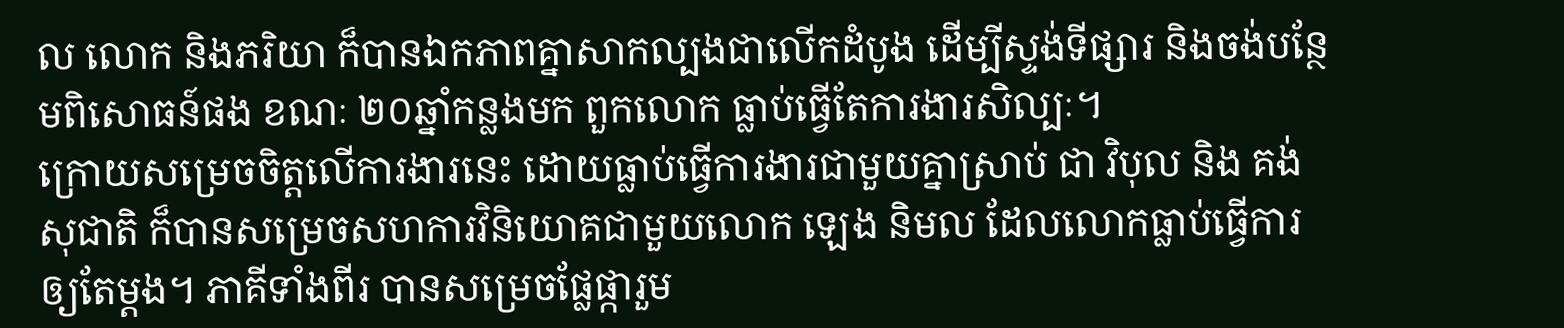ល លោក និងភរិយា ក៏បានឯកភាពគ្នាសាកល្បងជាលើកដំបូង ដើម្បីស្ទង់ទីផ្សារ និងចង់បន្ថែមពិសោធន៍ផង ខណៈ ២០ឆ្នាំកន្លងមក ពួកលោក ធ្លាប់ធ្វើតែការងារសិល្បៈ។
ក្រោយសម្រេចចិត្តលើការងារនេះ ដោយធ្លាប់ធ្វើការងារជាមួយគ្នាស្រាប់ ជា វិបុល និង គង់ សុជាតិ ក៏បានសម្រេចសហការវិនិយោគជាមួយលោក ឡេង និមល ដែលលោកធ្លាប់ធ្វើការឲ្យតែម្ដង។ ភាគីទាំងពីរ បានសម្រេចផ្លែផ្ការួម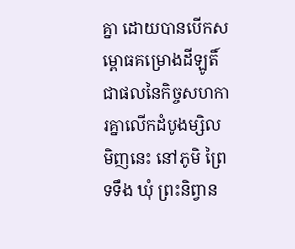គ្នា ដោយបានបើកសម្ពោធគម្រោងដីឡូតិ៍ជាផលនៃកិច្ចសហការគ្នាលើកដំបូងម្សិលមិញនេះ នៅភូមិ ព្រៃទទឹង ឃុំ ព្រះនិព្វាន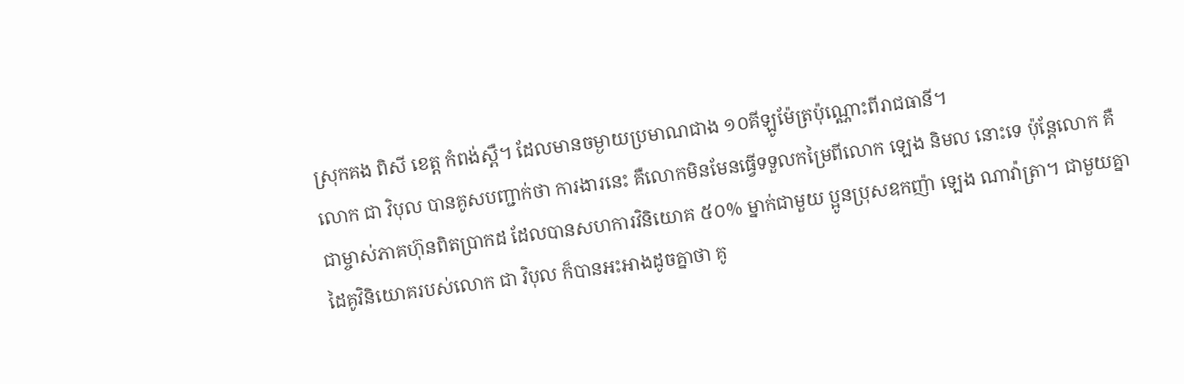ស្រុកគង ពិសី ខេត្ត កំពង់ស្ពឺ។ ដែលមានចម្ងាយប្រមាណជាង ១០គីឡូម៉ែត្រប៉ុណ្ណោះពីរាជធានី។
លោក ជា វិបុល បានគូសបញ្ជាក់ថា ការងារនេះ គឺលោកមិនមែនធ្វើទទួលកម្រៃពីលោក ឡេង និមល នោះទេ ប៉ុន្តែលោក គឺជាម្ចាស់ភាគហ៊ុនពិតប្រាកដ ដែលបានសហការវិនិយោគ ៥០% ម្នាក់ជាមួយ ប្អូនប្រុសឧកញ៉ា ឡេង ណាវ៉ាត្រា។ ជាមួយគ្នាដៃគូវិនិយោគរបស់លោក ជា វិបុល ក៏បានអះអាងដូចគ្នាថា គូ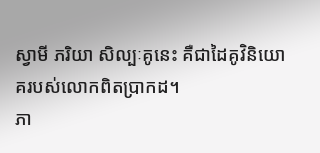ស្វាមី ភរិយា សិល្បៈគូនេះ គឺជាដៃគូវិនិយោគរបស់លោកពិតប្រាកដ។
ភា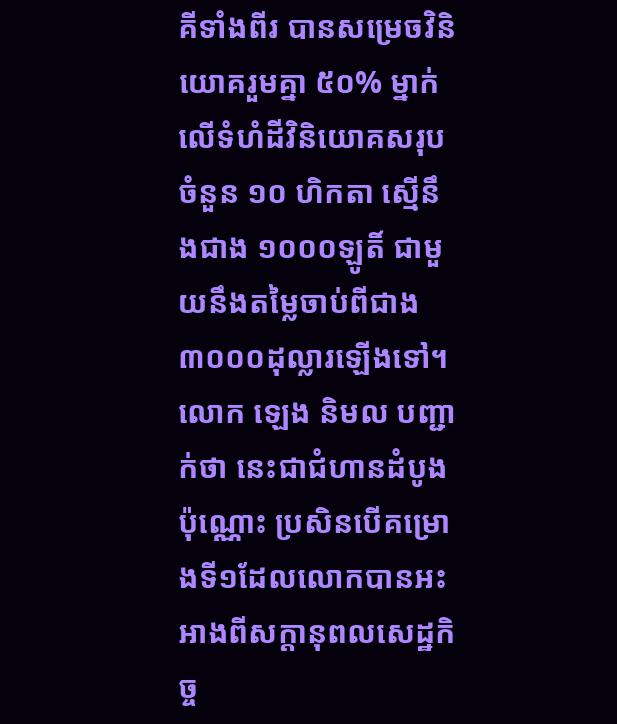គីទាំងពីរ បានសម្រេចវិនិយោគរួមគ្នា ៥០% ម្នាក់លើទំហំដីវិនិយោគសរុបចំនួន ១០ ហិកតា ស្មើនឹងជាង ១០០០ឡូតិ៍ ជាមួយនឹងតម្លៃចាប់ពីជាង ៣០០០ដុល្លារឡើងទៅ។ លោក ឡេង និមល បញ្ជាក់ថា នេះជាជំហានដំបូង ប៉ុណ្ណោះ ប្រសិនបើគម្រោងទី១ដែលលោកបានអះអាងពីសក្ដានុពលសេដ្ឋកិច្ច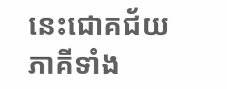នេះជោគជ័យ ភាគីទាំង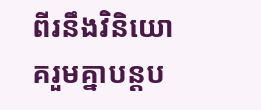ពីរនឹងវិនិយោគរួមគ្នាបន្តប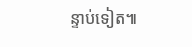ន្ទាប់ទៀត៕